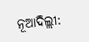ନୂଆଦିଲ୍ଲୀ: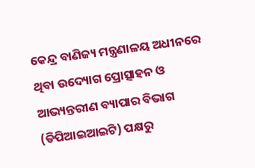କେନ୍ଦ୍ର ବାଣିଜ୍ୟ ମନ୍ତ୍ରଣାଳୟ ଅଧୀନରେ ଥିବା ଉଦ୍ୟୋଗ ପ୍ରୋତ୍ସାହନ ଓ ଆଭ୍ୟନ୍ତରୀଣ ବ୍ୟାପାର ବିଭାଗ (ଡିପିଆଇଆଇଟି) ପକ୍ଷରୁ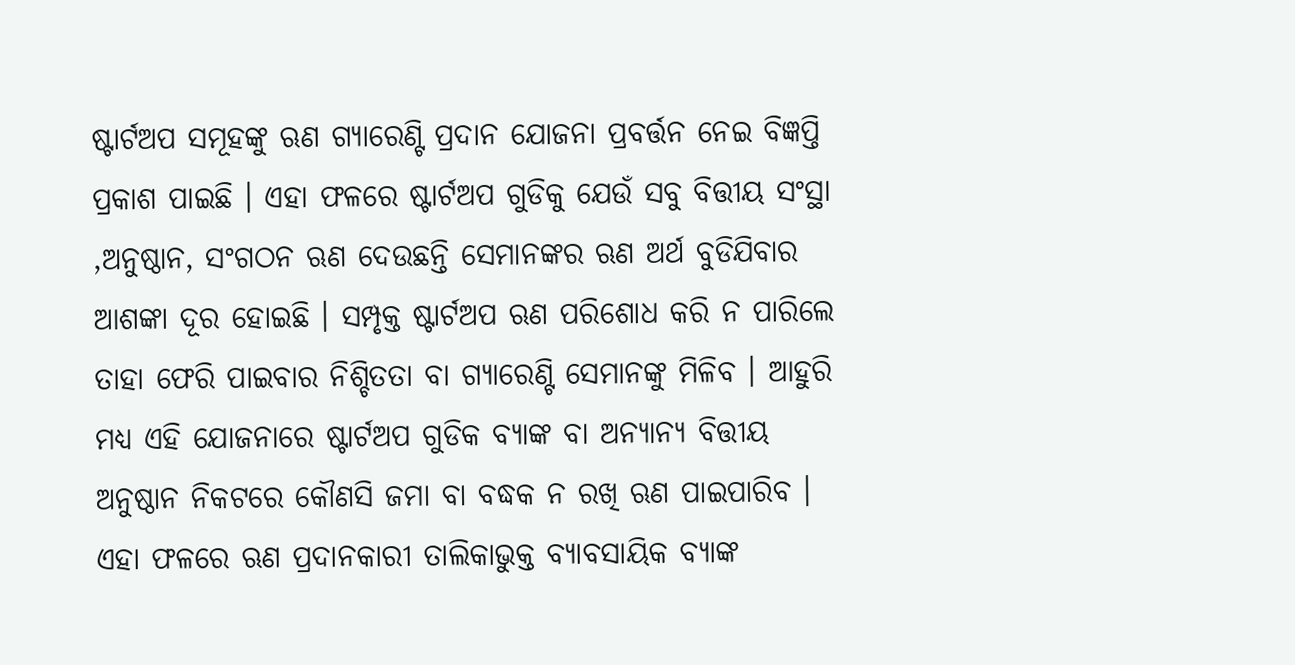ଷ୍ଟାର୍ଟଅପ ସମୂହଙ୍କୁ ଋଣ ଗ୍ୟାରେଣ୍ଟି ପ୍ରଦାନ ଯୋଜନା ପ୍ରବର୍ତ୍ତନ ନେଇ ବିଜ୍ଞପ୍ତି ପ୍ରକାଶ ପାଇଛି । ଏହା ଫଳରେ ଷ୍ଟାର୍ଟଅପ ଗୁଡିକୁ ଯେଉଁ ସବୁ ବିତ୍ତୀୟ ସଂସ୍ଥା ,ଅନୁଷ୍ଠାନ, ସଂଗଠନ ଋଣ ଦେଉଛନ୍ତି ସେମାନଙ୍କର ଋଣ ଅର୍ଥ ବୁଡିଯିବାର ଆଶଙ୍କା ଦୂର ହୋଇଛି । ସମ୍ପୃକ୍ତ ଷ୍ଟାର୍ଟଅପ ଋଣ ପରିଶୋଧ କରି ନ ପାରିଲେ ତାହା ଫେରି ପାଇବାର ନିଶ୍ଚିତତା ବା ଗ୍ୟାରେଣ୍ଟି ସେମାନଙ୍କୁ ମିଳିବ । ଆହୁରି ମଧ୍ୟ ଏହି ଯୋଜନାରେ ଷ୍ଟାର୍ଟଅପ ଗୁଡିକ ବ୍ୟାଙ୍କ ବା ଅନ୍ୟାନ୍ୟ ବିତ୍ତୀୟ ଅନୁଷ୍ଠାନ ନିକଟରେ କୌଣସି ଜମା ବା ବଦ୍ଧକ ନ ରଖି ଋଣ ପାଇପାରିବ । ଏହା ଫଳରେ ଋଣ ପ୍ରଦାନକାରୀ ତାଲିକାଭୁକ୍ତ ବ୍ୟାବସାୟିକ ବ୍ୟାଙ୍କ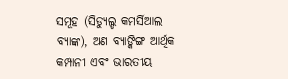ସମୂହ (ସିଡ୍ୟୁଲ୍ଡ କମର୍ସିଆଲ ବ୍ୟାଙ୍କ), ଅଣ ବ୍ୟାଙ୍କିଙ୍ଗ ଆର୍ଥିକ କମ୍ପାନୀ ଏବଂ ଭାରତୀୟ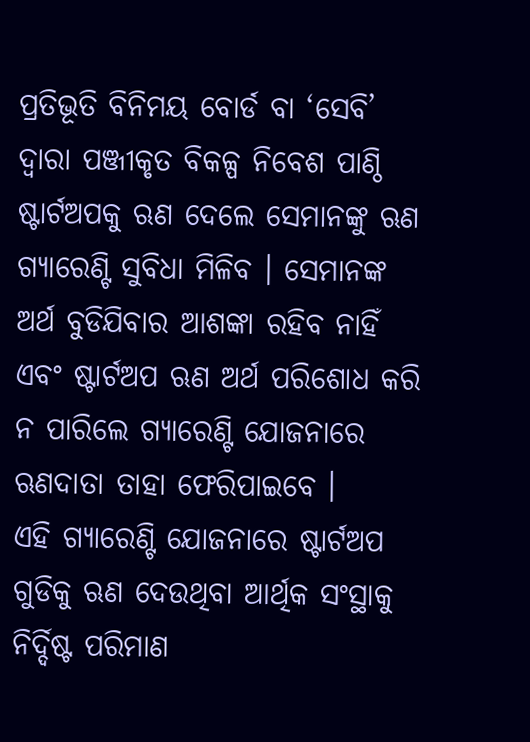ପ୍ରତିଭୂତି ବିନିମୟ ବୋର୍ଡ ବା ‘ସେବି’ ଦ୍ୱାରା ପଞ୍ଜୀକୃତ ବିକଳ୍ପ ନିବେଶ ପାଣ୍ଠି ଷ୍ଟାର୍ଟଅପକୁ ଋଣ ଦେଲେ ସେମାନଙ୍କୁ ଋଣ ଗ୍ୟାରେଣ୍ଟି ସୁବିଧା ମିଳିବ । ସେମାନଙ୍କ ଅର୍ଥ ବୁଡିଯିବାର ଆଶଙ୍କା ରହିବ ନାହିଁ ଏବଂ ଷ୍ଟାର୍ଟଅପ ଋଣ ଅର୍ଥ ପରିଶୋଧ କରି ନ ପାରିଲେ ଗ୍ୟାରେଣ୍ଟି ଯୋଜନାରେ ଋଣଦାତା ତାହା ଫେରିପାଇବେ ।
ଏହି ଗ୍ୟାରେଣ୍ଟି ଯୋଜନାରେ ଷ୍ଟାର୍ଟଅପ ଗୁଡିକୁ ଋଣ ଦେଉଥିବା ଆର୍ଥିକ ସଂସ୍ଥାକୁ ନିର୍ଦ୍ଦିଷ୍ଟ ପରିମାଣ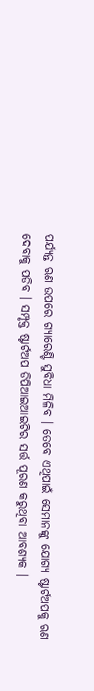ପର୍ଯ୍ୟନ୍ତ ଋଣ ଉପରେ ଗ୍ୟାରେଣ୍ଟି ସୁବିଧା ମିଳିବ । ତେବେ ଏଥିପାଇଁ ସେମାନଙ୍କୁ ଯୋଗ୍ୟ ଷ୍ଟାର୍ଟଅପକୁ ଋଣ ଦେବାକୁ ପଡିବ । ସମ୍ପୃକ୍ତ ଷ୍ଟାର୍ଟଅପ ଡିପିଆଇଆଇଟିର ସର୍ତ୍ତ ପୂରଣ କରୁଥିବା ଆବଶ୍ୟକ ।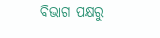ବିଭାଗ ପକ୍ଷରୁ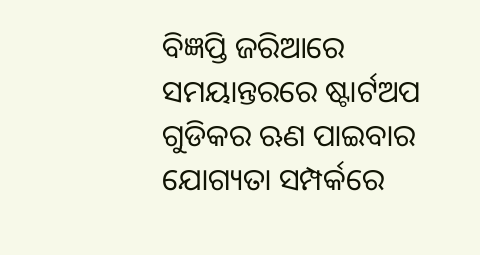ବିଜ୍ଞପ୍ତି ଜରିଆରେ ସମୟାନ୍ତରରେ ଷ୍ଟାର୍ଟଅପ ଗୁଡିକର ଋଣ ପାଇବାର ଯୋଗ୍ୟତା ସମ୍ପର୍କରେ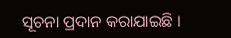ସୂଚନା ପ୍ରଦାନ କରାଯାଇଛି ।